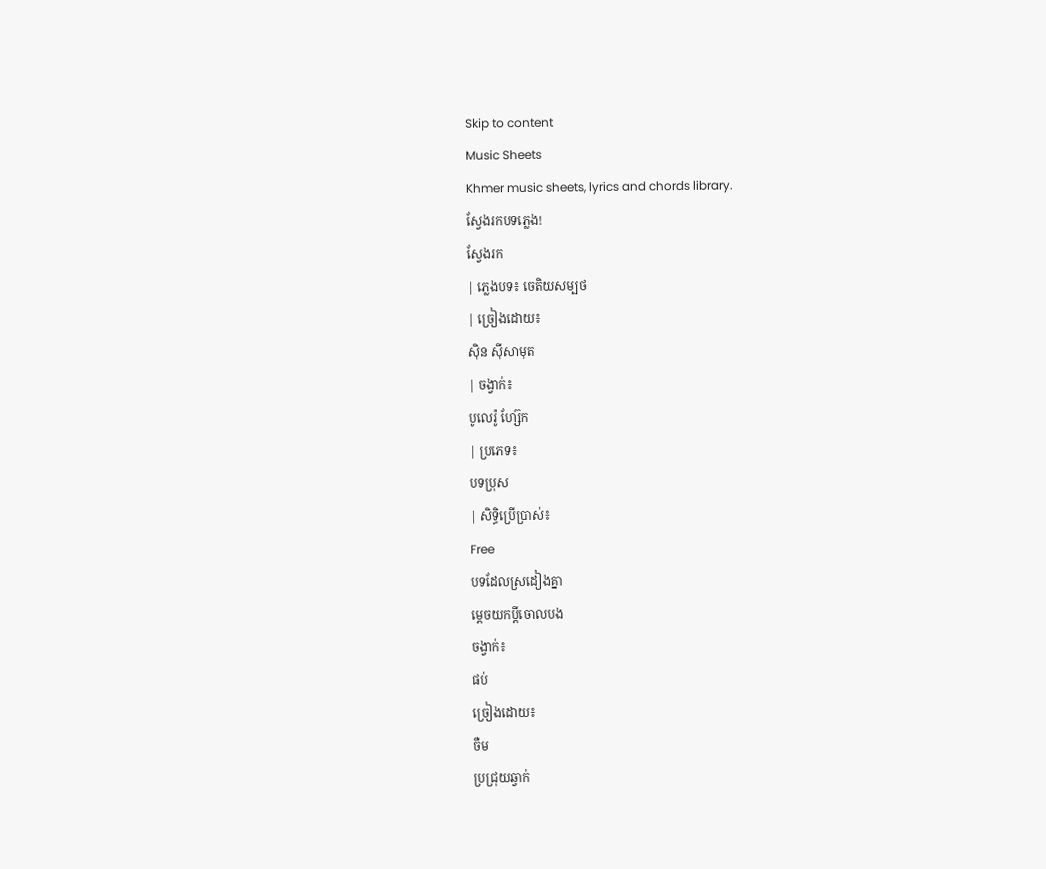Skip to content
Music Sheets
Khmer music sheets, lyrics and chords library.
ស្វែងរកបទភ្លេង!
ស្វែងរក
| ភ្លេងបទ៖ ចេតិយសម្បថ
| ច្រៀងដោយ៖
ស៊ិន ស៊ីសាមុត
| ចង្វាក់៖
បូលេរ៉ូ ហ្ស៊ែក
| ប្រភេទ៖
បទប្រុស
| សិទ្ធិប្រើប្រាស់៖
Free
បទដែលស្រដៀងគ្នា
ម្ដេចយកប្ដីចោលបង
ចង្វាក់៖
ផប់
ច្រៀងដោយ៖
ចឺម
ប្រជ្រុយឆ្វាក់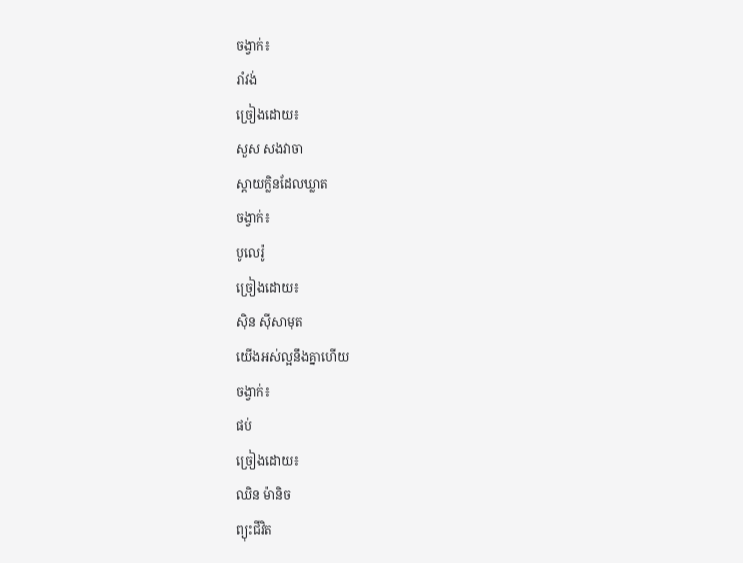ចង្វាក់៖
រាំវង់
ច្រៀងដោយ៖
សួស សងវាចា
ស្ដាយក្លិនដែលឃ្លាត
ចង្វាក់៖
បូលេរ៉ូ
ច្រៀងដោយ៖
ស៊ិន ស៊ីសាមុត
យើងអស់ល្អនឹងគ្នាហើយ
ចង្វាក់៖
ផប់
ច្រៀងដោយ៖
ឈិន ម៉ានិច
ព្យុះជីវិត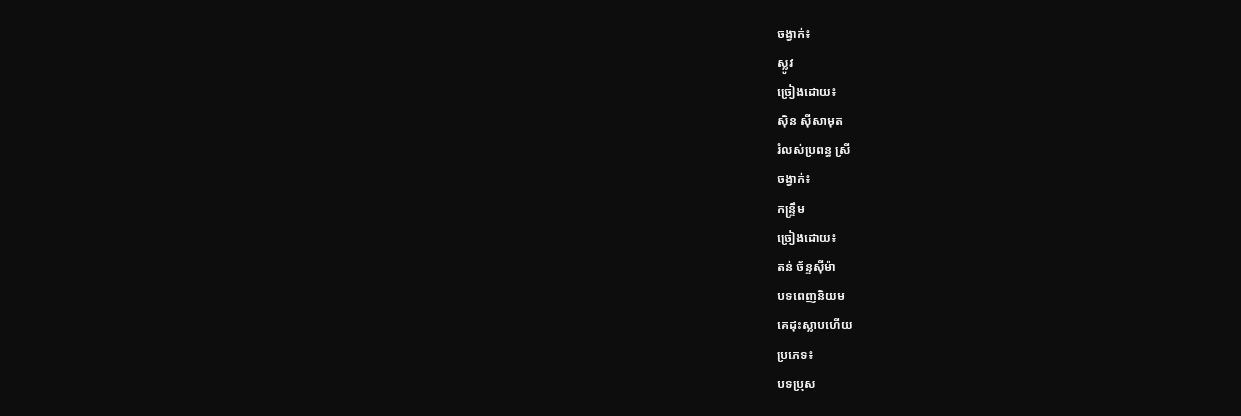ចង្វាក់៖
ស្លូវ
ច្រៀងដោយ៖
ស៊ិន ស៊ីសាមុត
រំលស់ប្រពន្ធ ស្រី
ចង្វាក់៖
កន្ទ្រឹម
ច្រៀងដោយ៖
តន់ ច័ន្ទស៊ីម៉ា
បទពេញនិយម
គេដុះស្លាបហើយ
ប្រភេទ៖
បទប្រុស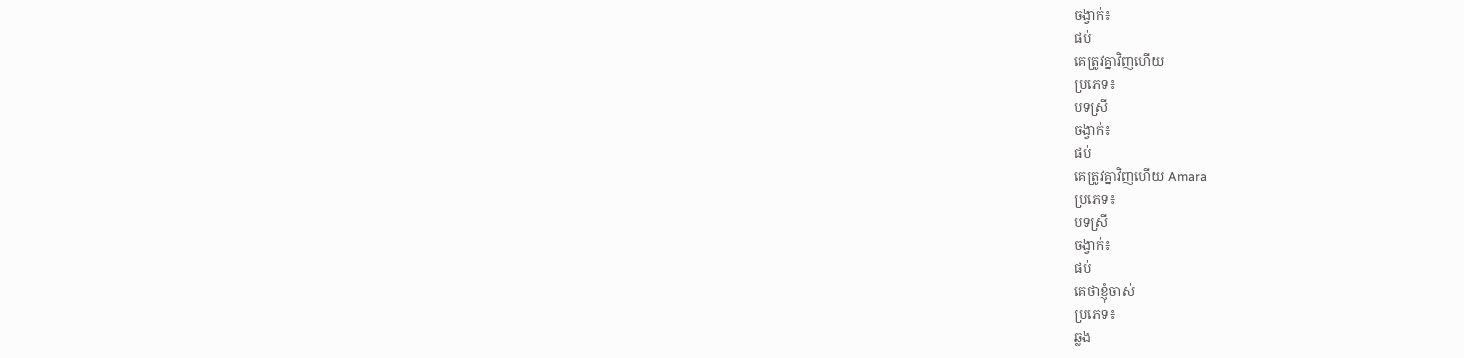ចង្វាក់៖
ផប់
គេត្រូវគ្នាវិញហើយ
ប្រភេទ៖
បទស្រី
ចង្វាក់៖
ផប់
គេត្រូវគ្នាវិញហេីយ Amara
ប្រភេទ៖
បទស្រី
ចង្វាក់៖
ផប់
គេថាខ្ញុំចាស់
ប្រភេទ៖
ឆ្លង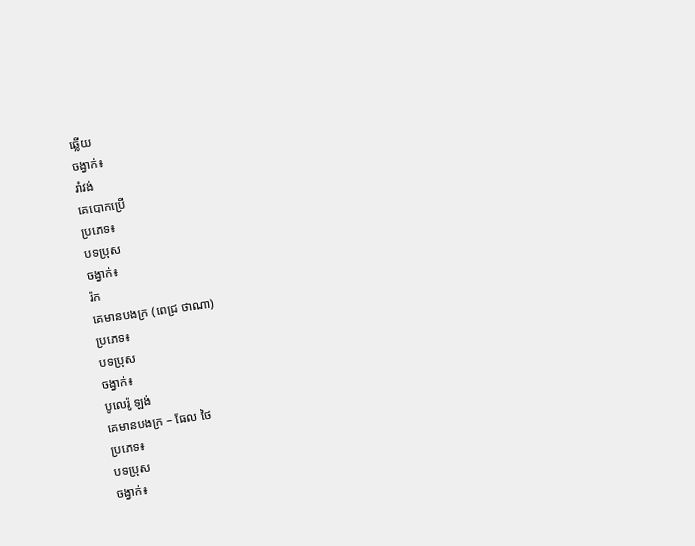ឆ្លើយ
ចង្វាក់៖
រាំវង់
គេបោកប្រើ
ប្រភេទ៖
បទប្រុស
ចង្វាក់៖
រ៉ក
គេមានបងក្រ (ពេជ្រ ថាណា)
ប្រភេទ៖
បទប្រុស
ចង្វាក់៖
បូលេរ៉ូ ឡង់
គេមានបងក្រ – ធែល ថៃ
ប្រភេទ៖
បទប្រុស
ចង្វាក់៖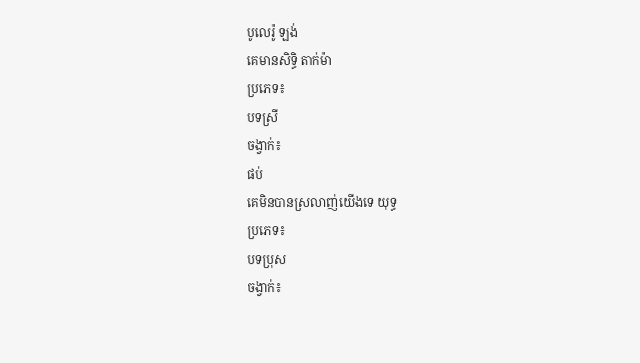បូលេរ៉ូ ឡង់
គេមានសិទ្ធិ តាក់ម៉ា
ប្រភេទ៖
បទស្រី
ចង្វាក់៖
ផប់
គេមិនបានស្រលាញ់យើងទេ យុទ្ធ
ប្រភេទ៖
បទប្រុស
ចង្វាក់៖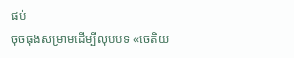ផប់
ចុចធុងសម្រាមដើម្បីលុបបទ «ចេតិយ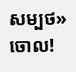សម្បថ» ចោល!